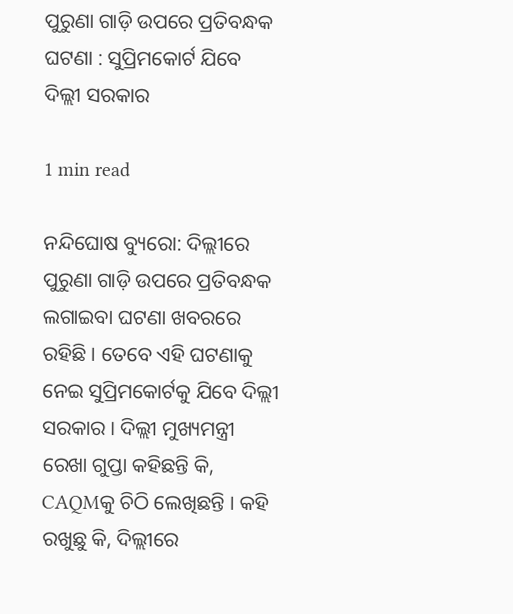ପୁରୁଣା ଗାଡ଼ି ଉପରେ ପ୍ରତିବନ୍ଧକ ଘଟଣା : ସୁପ୍ରିମକୋର୍ଟ ଯିବେ ଦିଲ୍ଲୀ ସରକାର

1 min read

ନନ୍ଦିଘୋଷ ବ୍ୟୁରୋ: ଦିଲ୍ଲୀରେ ପୁରୁଣା ଗାଡ଼ି ଉପରେ ପ୍ରତିବନ୍ଧକ ଲଗାଇବା ଘଟଣା ଖବରରେ ରହିଛି । ତେବେ ଏହି ଘଟଣାକୁ ନେଇ ସୁପ୍ରିମକୋର୍ଟକୁ ଯିବେ ଦିଲ୍ଲୀ ସରକାର । ଦିଲ୍ଲୀ ମୁଖ୍ୟମନ୍ତ୍ରୀ ରେଖା ଗୁପ୍ତା କହିଛନ୍ତି କି, CAQMକୁ ଚିଠି ଲେଖିଛନ୍ତି । କହି ରଖୁଛୁ କି, ଦିଲ୍ଲୀରେ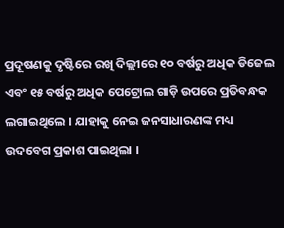ପ୍ରଦୂଷଣକୁ ଦୃଷ୍ଟିରେ ରଖି ଦିଲ୍ଲୀରେ ୧୦ ବର୍ଷରୁ ଅଧିକ ଡିଜେଲ ଏବଂ ୧୫ ବର୍ଷରୁ ଅଧିକ ପେଟ୍ରୋଲ ଗାଡ଼ି ଉପରେ ପ୍ରତିବନ୍ଧକ ଲଗାଇଥିଲେ । ଯାହାକୁ ନେଇ ଜନସାଧାରଣଙ୍କ ମଧ୍ୟ ଉଦବେଗ ପ୍ରକାଶ ପାଇଥିଲା ।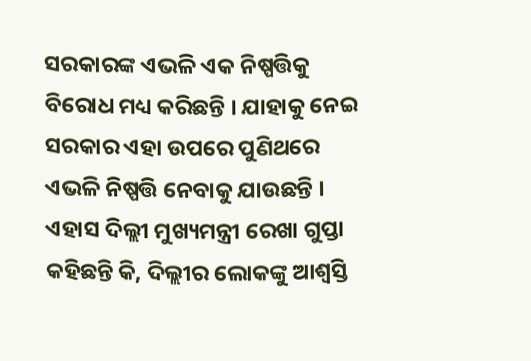ସରକାରଙ୍କ ଏଭଳି ଏକ ନିଷ୍ପତ୍ତିକୁ ବିରୋଧ ମଧ୍ୟ କରିଛନ୍ତି । ଯାହାକୁ ନେଇ ସରକାର ଏହା ଉପରେ ପୁଣିଥରେ ଏଭଳି ନିଷ୍ପତ୍ତି ନେବାକୁ ଯାଉଛନ୍ତି । ଏହାସ ଦିଲ୍ଲୀ ମୁଖ୍ୟମନ୍ତ୍ରୀ ରେଖା ଗୁପ୍ତା କହିଛନ୍ତି କି, ଦିଲ୍ଲୀର ଲୋକଙ୍କୁ ଆଶ୍ବସ୍ତି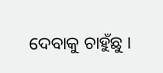ଦେବାକୁ ଚାହୁଁଛୁ ।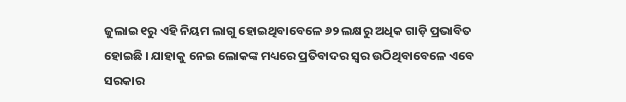ଜୁଲାଇ ୧ରୁ ଏହି ନିୟମ ଲାଗୁ ହୋଇଥିବାବେଳେ ୬୨ ଲକ୍ଷରୁ ଅଧିକ ଗାଡ଼ି ପ୍ରଭାବିତ ହୋଇଛି । ଯାହାକୁ ନେଇ ଲୋକଙ୍କ ମଧ୍ୟରେ ପ୍ରତିବାଦର ସ୍ବର ଉଠିଥିବାବେଳେ ଏବେ ସରକାର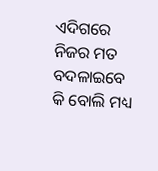ଏଦିଗରେ ନିଜର ମତ ବଦଳାଇବେ କି ବୋଲି ମଧ୍ୟ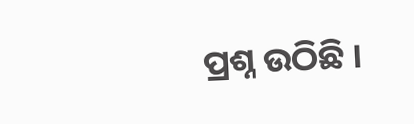ପ୍ରଶ୍ନ ଉଠିଛି ।